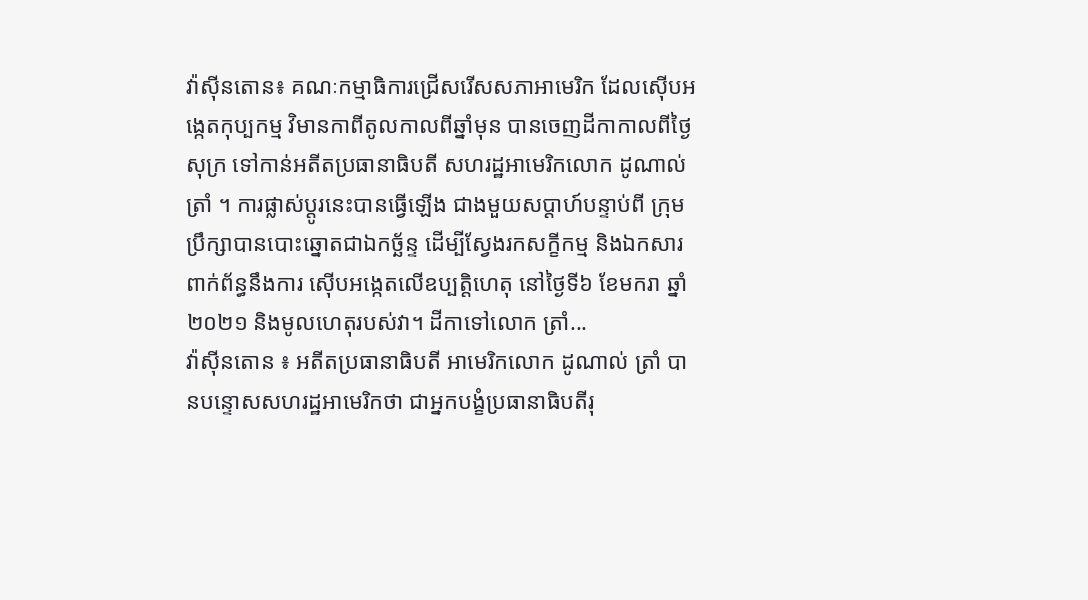វ៉ាស៊ីនតោន៖ គណៈកម្មាធិការជ្រើសរើសសភាអាមេរិក ដែលស៊ើបអង្កេតកុប្បកម្ម វិមានកាពីតូលកាលពីឆ្នាំមុន បានចេញដីកាកាលពីថ្ងៃសុក្រ ទៅកាន់អតីតប្រធានាធិបតី សហរដ្ឋអាមេរិកលោក ដូណាល់ ត្រាំ ។ ការផ្លាស់ប្តូរនេះបានធ្វើឡើង ជាងមួយសប្តាហ៍បន្ទាប់ពី ក្រុមប្រឹក្សាបានបោះឆ្នោតជាឯកច្ឆ័ន្ទ ដើម្បីស្វែងរកសក្ខីកម្ម និងឯកសារពាក់ព័ន្ធនឹងការ ស៊ើបអង្កេតលើឧប្បត្តិហេតុ នៅថ្ងៃទី៦ ខែមករា ឆ្នាំ២០២១ និងមូលហេតុរបស់វា។ ដីកាទៅលោក ត្រាំ...
វ៉ាស៊ីនតោន ៖ អតីតប្រធានាធិបតី អាមេរិកលោក ដូណាល់ ត្រាំ បានបន្ទោសសហរដ្ឋអាមេរិកថា ជាអ្នកបង្ខំប្រធានាធិបតីរុ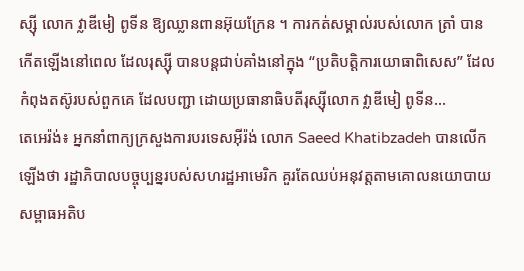ស្ស៊ី លោក វ្លាឌីមៀ ពូទីន ឱ្យឈ្លានពានអ៊ុយក្រែន ។ ការកត់សម្គាល់របស់លោក ត្រាំ បានកើតឡើងនៅពេល ដែលរុស្ស៊ី បានបន្តជាប់គាំងនៅក្នុង “ប្រតិបត្តិការយោធាពិសេស” ដែលកំពុងតស៊ូរបស់ពួកគេ ដែលបញ្ជា ដោយប្រធានាធិបតីរុស្ស៊ីលោក វ្លាឌីមៀ ពូទីន...
តេអេរ៉ង់៖ អ្នកនាំពាក្យក្រសួងការបរទេសអ៊ីរ៉ង់ លោក Saeed Khatibzadeh បានលើកឡើងថា រដ្ឋាភិបាលបច្ចុប្បន្នរបស់សហរដ្ឋអាមេរិក គួរតែឈប់អនុវត្តតាមគោលនយោបាយ សម្ពាធអតិប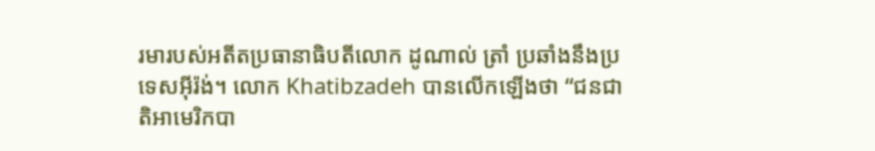រមារបស់អតីតប្រធានាធិបតីលោក ដូណាល់ ត្រាំ ប្រឆាំងនឹងប្រទេសអ៊ីរ៉ង់។ លោក Khatibzadeh បានលើកឡើងថា “ជនជាតិអាមេរិកបា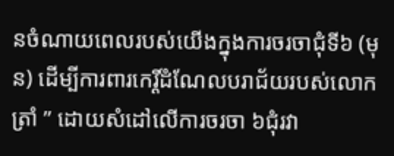នចំណាយពេលរបស់យើងក្នុងការចរចាជុំទី៦ (មុន) ដើម្បីការពារកេរ្តិ៍ដំណែលបរាជ័យរបស់លោក ត្រាំ ” ដោយសំដៅលើការចរចា ៦ជុំរវា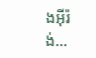ងអ៊ីរ៉ង់...